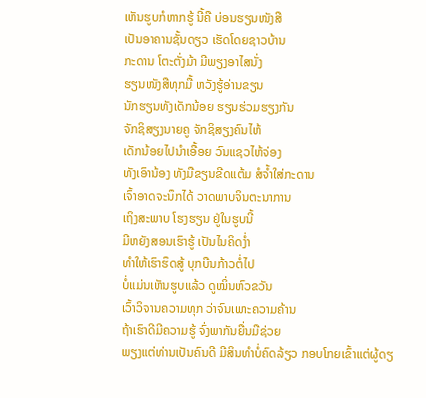ເຫັນຮູບກໍຫາກຮູ້ ນີ້ຄື ບ່ອນຮຽນໜັງສື
ເປັນອາຄານຊັ້ນດຽວ ເຮັດໂດຍຊາວບ້ານ
ກະດານ ໂຕະຕັ່ງມ້າ ມີພຽງອາໄສນັ່ງ
ຮຽນໜັງສືທຸກມື້ ຫວັງຮູ້ອ່ານຂຽນ
ນັກຮຽນທັງເດັກນ້ອຍ ຮຽນຮ່ວມຮຽງກັນ
ຈັກຊິສຽງນາຍຄູ ຈັກຊິສຽງຄົນໄຫ້
ເດັກນ້ອຍໄປນຳເອື້ອຍ ວົນແຊວໄຫ້ຈ່ອງ
ທັງເອົານ້ອງ ທັງມືຂຽນຂີດແຕ້ມ ສໍຈ້ຳໃສ່ກະດານ
ເຈົ້າອາດຈະນຶກໄດ້ ວາດພາບຈິນຕະນາການ
ເຖິງສະພາບ ໂຮງຮຽນ ຢູ່ໃນຮູບນີ້
ມີຫຍັງສອນເຮົາຮູ້ ເປັນໄນຄິດງ່ຳ
ທຳໃຫ້ເຮົາຮຶດສູ້ ບຸກບືນກ້າວຕໍ່ໄປ
ບໍ່ແມ່ນເຫັນຮູບແລ້ວ ດູໝິ່ນຫົວຂວັນ
ເວົ້າວິຈານຄວາມທຸກ ວ່າຈົນເພາະຄວາມຄ້ານ
ຖ້າເຮົາດີມີຄວາມຮູ້ ຈົ່ງພາກັນຍື່ນມືຊ່ວຍ
ພຽງແຕ່ທ່ານເປັນຄົນດີ ມີສິນທຳບໍ່ຄົດລ້ຽວ ກອບໂກຍເຂົ້າແຕ່ຜູ້ດຽ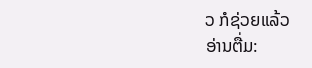ວ ກໍຊ່ວຍແລ້ວ
ອ່ານຕື່ມ: